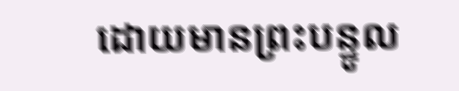ដោយមានព្រះបន្ទូល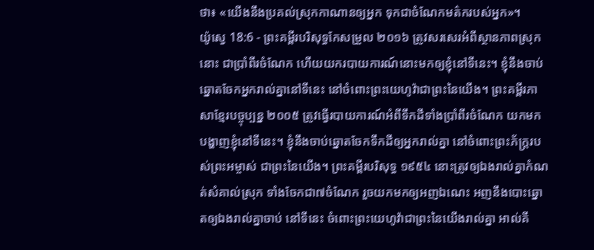ថា៖ «យើងនឹងប្រគល់ស្រុកកាណានឲ្យអ្នក ទុកជាចំណែកមត៌ករបស់អ្នក»។
យ៉ូស្វេ 18:6 - ព្រះគម្ពីរបរិសុទ្ធកែសម្រួល ២០១៦ ត្រូវសរសេរអំពីស្ថានភាពស្រុកនោះ ជាប្រាំពីរចំណែក ហើយយករបាយការណ៍នោះមកឲ្យខ្ញុំនៅទីនេះ។ ខ្ញុំនឹងចាប់ឆ្នោតចែកអ្នករាល់គ្នានៅទីនេះ នៅចំពោះព្រះយេហូវ៉ាជាព្រះនៃយើង។ ព្រះគម្ពីរភាសាខ្មែរបច្ចុប្បន្ន ២០០៥ ត្រូវធ្វើរបាយការណ៍អំពីទឹកដីទាំងប្រាំពីរចំណែក យកមកបង្ហាញខ្ញុំនៅទីនេះ។ ខ្ញុំនឹងចាប់ឆ្នោតចែកទឹកដីឲ្យអ្នករាល់គ្នា នៅចំពោះព្រះភ័ក្ត្ររបស់ព្រះអម្ចាស់ ជាព្រះនៃយើង។ ព្រះគម្ពីរបរិសុទ្ធ ១៩៥៤ នោះត្រូវឲ្យឯងរាល់គ្នាកំណត់សំគាល់ស្រុក ទាំងចែកជា៧ចំណែក រួចយកមកឲ្យអញឯណេះ អញនឹងបោះឆ្នោតឲ្យឯងរាល់គ្នាចាប់ នៅទីនេះ ចំពោះព្រះយេហូវ៉ាជាព្រះនៃយើងរាល់គ្នា អាល់គី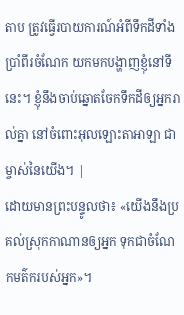តាប ត្រូវធ្វើរបាយការណ៍អំពីទឹកដីទាំងប្រាំពីរចំណែក យកមកបង្ហាញខ្ញុំនៅទីនេះ។ ខ្ញុំនឹងចាប់ឆ្នោតចែកទឹកដីឲ្យអ្នករាល់គ្នា នៅចំពោះអុលឡោះតាអាឡា ជាម្ចាស់នៃយើង។ |
ដោយមានព្រះបន្ទូលថា៖ «យើងនឹងប្រគល់ស្រុកកាណានឲ្យអ្នក ទុកជាចំណែកមត៌ករបស់អ្នក»។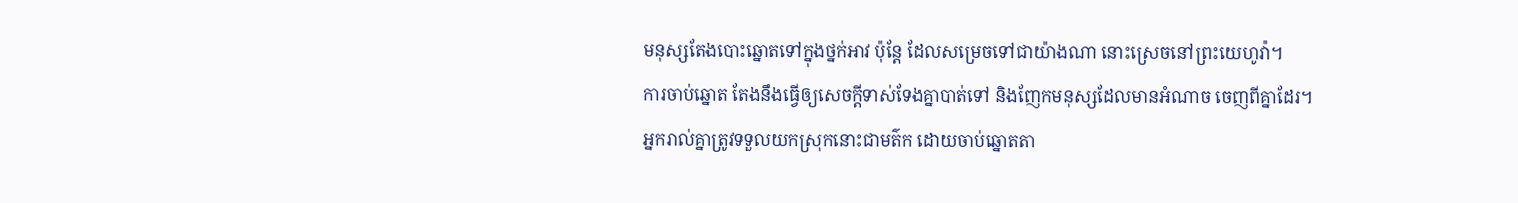មនុស្សតែងបោះឆ្នោតទៅក្នុងថ្នក់អាវ ប៉ុន្តែ ដែលសម្រេចទៅជាយ៉ាងណា នោះស្រេចនៅព្រះយេហូវ៉ា។
ការចាប់ឆ្នោត តែងនឹងធ្វើឲ្យសេចក្ដីទាស់ទែងគ្នាបាត់ទៅ និងញែកមនុស្សដែលមានអំណាច ចេញពីគ្នាដែរ។
អ្នករាល់គ្នាត្រូវទទួលយកស្រុកនោះជាមត៌ក ដោយចាប់ឆ្នោតតា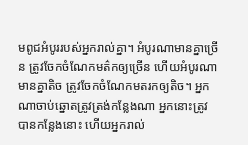មពូជអំបូររបស់អ្នករាល់គ្នា។ អំបូរណាមានគ្នាច្រើន ត្រូវចែកចំណែកមត៌កឲ្យច្រើន ហើយអំបូរណាមានគ្នាតិច ត្រូវចែកចំណែកមតរកឲ្យតិច។ អ្នកណាចាប់ឆ្នោតត្រូវត្រង់កន្លែងណា អ្នកនោះត្រូវបានកន្លែងនោះ ហើយអ្នករាល់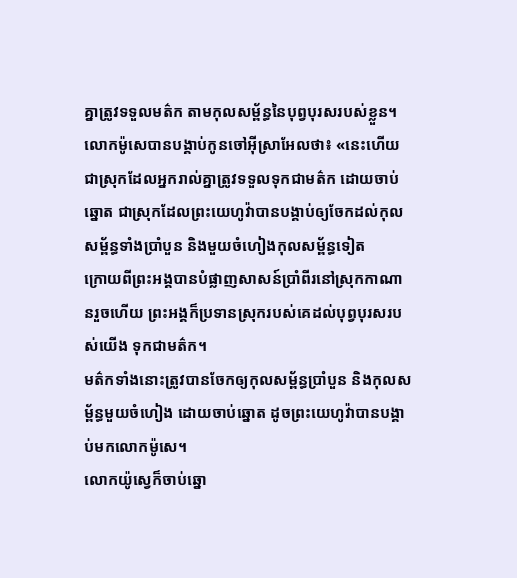គ្នាត្រូវទទួលមត៌ក តាមកុលសម្ព័ន្ធនៃបុព្វបុរសរបស់ខ្លួន។
លោកម៉ូសេបានបង្គាប់កូនចៅអ៊ីស្រាអែលថា៖ «នេះហើយជាស្រុកដែលអ្នករាល់គ្នាត្រូវទទួលទុកជាមត៌ក ដោយចាប់ឆ្នោត ជាស្រុកដែលព្រះយេហូវ៉ាបានបង្គាប់ឲ្យចែកដល់កុលសម្ព័ន្ធទាំងប្រាំបួន និងមួយចំហៀងកុលសម្ព័ន្ធទៀត
ក្រោយពីព្រះអង្គបានបំផ្លាញសាសន៍ប្រាំពីរនៅស្រុកកាណានរួចហើយ ព្រះអង្គក៏ប្រទានស្រុករបស់គេដល់បុព្វបុរសរបស់យើង ទុកជាមត៌ក។
មត៌កទាំងនោះត្រូវបានចែកឲ្យកុលសម្ព័ន្ធប្រាំបួន និងកុលសម្ព័ន្ធមួយចំហៀង ដោយចាប់ឆ្នោត ដូចព្រះយេហូវ៉ាបានបង្គាប់មកលោកម៉ូសេ។
លោកយ៉ូស្វេក៏ចាប់ឆ្នោ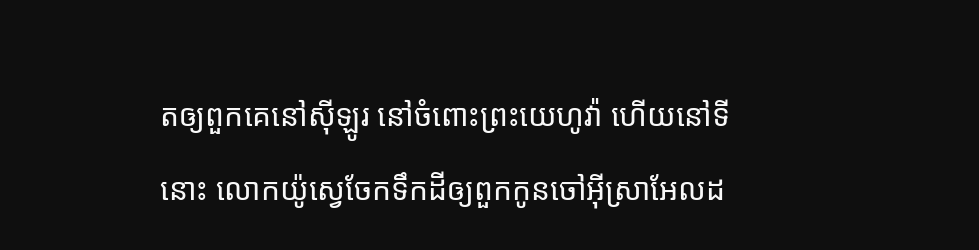តឲ្យពួកគេនៅស៊ីឡូរ នៅចំពោះព្រះយេហូវ៉ា ហើយនៅទីនោះ លោកយ៉ូស្វេចែកទឹកដីឲ្យពួកកូនចៅអ៊ីស្រាអែលដ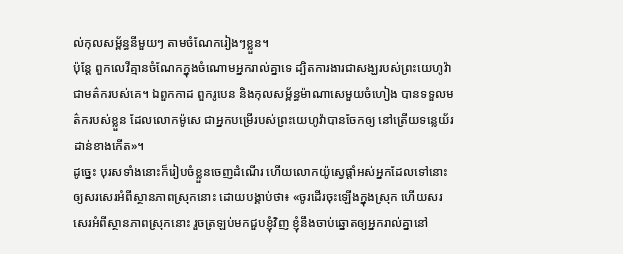ល់កុលសម្ព័ន្ធនីមួយៗ តាមចំណែករៀងៗខ្លួន។
ប៉ុន្ដែ ពួកលេវីគ្មានចំណែកក្នុងចំណោមអ្នករាល់គ្នាទេ ដ្បិតការងារជាសង្ឃរបស់ព្រះយេហូវ៉ា ជាមត៌ករបស់គេ។ ឯពួកកាដ ពួករូបេន និងកុលសម្ព័ន្ធម៉ាណាសេមួយចំហៀង បានទទួលមត៌ករបស់ខ្លួន ដែលលោកម៉ូសេ ជាអ្នកបម្រើរបស់ព្រះយេហូវ៉ាបានចែកឲ្យ នៅត្រើយទន្លេយ័រដាន់ខាងកើត»។
ដូច្នេះ បុរសទាំងនោះក៏រៀបចំខ្លួនចេញដំណើរ ហើយលោកយ៉ូស្វេផ្ដាំអស់អ្នកដែលទៅនោះឲ្យសរសេរអំពីស្ថានភាពស្រុកនោះ ដោយបង្គាប់ថា៖ «ចូរដើរចុះឡើងក្នុងស្រុក ហើយសរសេរអំពីស្ថានភាពស្រុកនោះ រួចត្រឡប់មកជួបខ្ញុំវិញ ខ្ញុំនឹងចាប់ឆ្នោតឲ្យអ្នករាល់គ្នានៅ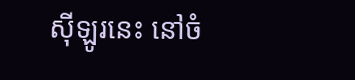ស៊ីឡូរនេះ នៅចំ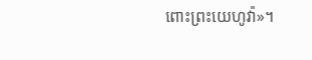ពោះព្រះយេហូវ៉ា»។